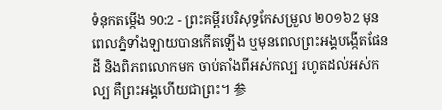ទំនុកតម្កើង 90:2 - ព្រះគម្ពីរបរិសុទ្ធកែសម្រួល ២០១៦2 មុនពេលភ្នំទាំងឡាយបានកើតឡើង ឬមុនពេលព្រះអង្គបង្កើតផែនដី និងពិភពលោកមក ចាប់តាំងពីអស់កល្ប រហូតដល់អស់កល្ប គឺព្រះអង្គហើយជាព្រះ។ 参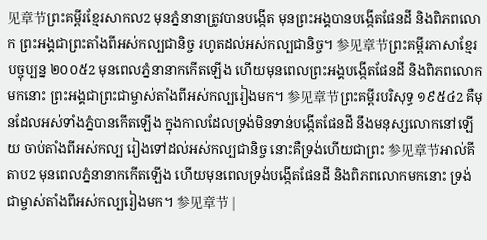见章节ព្រះគម្ពីរខ្មែរសាកល2 មុនភ្នំនានាត្រូវបានបង្កើត មុនព្រះអង្គបានបង្កើតផែនដី និងពិភពលោក ព្រះអង្គជាព្រះតាំងពីអស់កល្បជានិច្ច រហូតដល់អស់កល្បជានិច្ច។ 参见章节ព្រះគម្ពីរភាសាខ្មែរបច្ចុប្បន្ន ២០០៥2 មុនពេលភ្នំនានាកកើតឡើង ហើយមុនពេលព្រះអង្គបង្កើតផែនដី និងពិភពលោកមកនោះ ព្រះអង្គជាព្រះជាម្ចាស់តាំងពីអស់កល្បរៀងមក។ 参见章节ព្រះគម្ពីរបរិសុទ្ធ ១៩៥៤2 គឺមុនដែលអស់ទាំងភ្នំបានកើតឡើង ក្នុងកាលដែលទ្រង់មិនទាន់បង្កើតផែនដី នឹងមនុស្សលោកនៅឡើយ ចាប់តាំងពីអស់កល្ប រៀងទៅដល់អស់កល្បជានិច្ច នោះគឺទ្រង់ហើយជាព្រះ 参见章节អាល់គីតាប2 មុនពេលភ្នំនានាកកើតឡើង ហើយមុនពេលទ្រង់បង្កើតផែនដី និងពិភពលោកមកនោះ ទ្រង់ជាម្ចាស់តាំងពីអស់កល្បរៀងមក។ 参见章节 |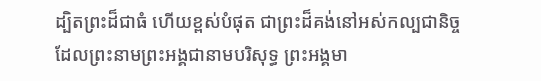ដ្បិតព្រះដ៏ជាធំ ហើយខ្ពស់បំផុត ជាព្រះដ៏គង់នៅអស់កល្បជានិច្ច ដែលព្រះនាមព្រះអង្គជានាមបរិសុទ្ធ ព្រះអង្គមា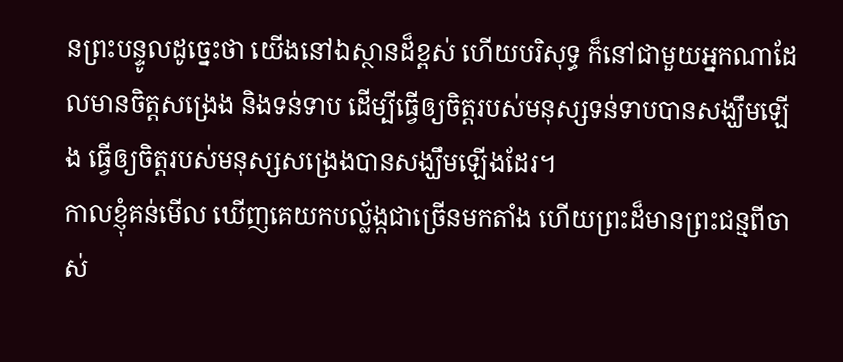នព្រះបន្ទូលដូច្នេះថា យើងនៅឯស្ថានដ៏ខ្ពស់ ហើយបរិសុទ្ធ ក៏នៅជាមួយអ្នកណាដែលមានចិត្តសង្រេង និងទន់ទាប ដើម្បីធ្វើឲ្យចិត្តរបស់មនុស្សទន់ទាបបានសង្ឃឹមឡើង ធ្វើឲ្យចិត្តរបស់មនុស្សសង្រេងបានសង្ឃឹមឡើងដែរ។
កាលខ្ញុំគន់មើល ឃើញគេយកបល្ល័ង្កជាច្រើនមកតាំង ហើយព្រះដ៏មានព្រះជន្មពីចាស់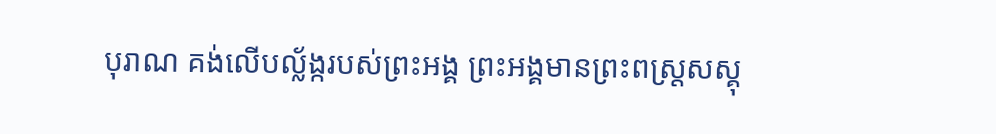បុរាណ គង់លើបល្ល័ង្ករបស់ព្រះអង្គ ព្រះអង្គមានព្រះពស្ត្រសស្គុ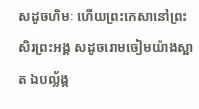សដូចហិមៈ ហើយព្រះកេសានៅព្រះសិរព្រះអង្គ សដូចរោមចៀមយ៉ាងស្អាត ឯបល្ល័ង្ក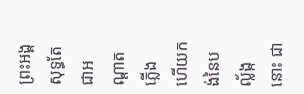ព្រះអង្គសុទ្ធតែជាអណ្ដាតភ្លើង ហើយកង់នៃបល្ល័ង្កនោះ ជា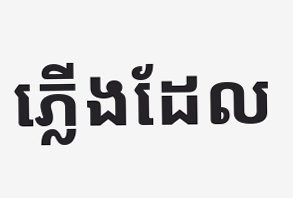ភ្លើងដែល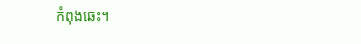កំពុងឆេះ។